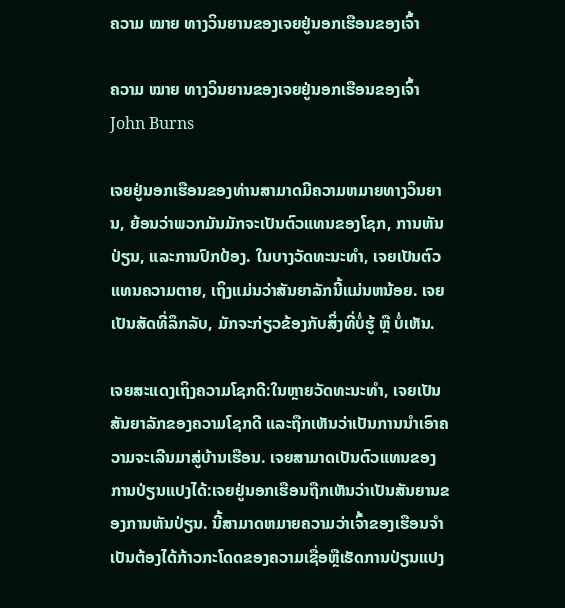ຄວາມ ໝາຍ ທາງວິນຍານຂອງເຈຍຢູ່ນອກເຮືອນຂອງເຈົ້າ

ຄວາມ ໝາຍ ທາງວິນຍານຂອງເຈຍຢູ່ນອກເຮືອນຂອງເຈົ້າ
John Burns

ເຈຍຢູ່ນອກເຮືອນຂອງທ່ານສາມາດມີຄວາມຫມາຍທາງວິນຍານ, ຍ້ອນວ່າພວກມັນມັກຈະເປັນຕົວແທນຂອງໂຊກ, ການຫັນປ່ຽນ, ແລະການປົກປ້ອງ. ໃນບາງວັດທະນະທໍາ, ເຈຍເປັນຕົວແທນຄວາມຕາຍ, ເຖິງແມ່ນວ່າສັນຍາລັກນີ້ແມ່ນຫນ້ອຍ. ເຈຍເປັນສັດທີ່ລຶກລັບ, ມັກຈະກ່ຽວຂ້ອງກັບສິ່ງທີ່ບໍ່ຮູ້ ຫຼື ບໍ່ເຫັນ.

ເຈຍສະແດງເຖິງຄວາມໂຊກດີ:ໃນຫຼາຍວັດທະນະທໍາ, ເຈຍເປັນສັນຍາລັກຂອງຄວາມໂຊກດີ ແລະຖືກເຫັນວ່າເປັນການນໍາເອົາຄວາມຈະເລີນມາສູ່ບ້ານເຮືອນ. ເຈຍສາມາດເປັນຕົວແທນຂອງການປ່ຽນແປງໄດ້:ເຈຍຢູ່ນອກເຮືອນຖືກເຫັນວ່າເປັນສັນຍານຂອງການຫັນປ່ຽນ. ນີ້ສາມາດຫມາຍຄວາມວ່າເຈົ້າຂອງເຮືອນຈໍາເປັນຕ້ອງໄດ້ກ້າວກະໂດດຂອງຄວາມເຊື່ອຫຼືເຮັດການປ່ຽນແປງ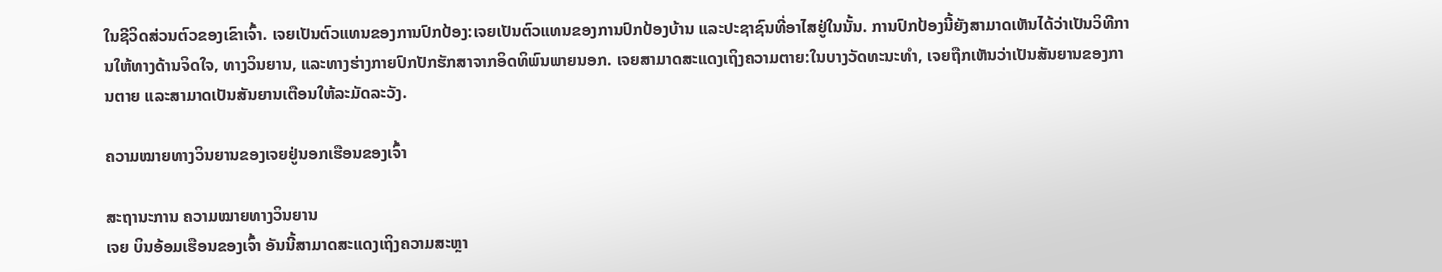ໃນຊີວິດສ່ວນຕົວຂອງເຂົາເຈົ້າ. ເຈຍເປັນຕົວແທນຂອງການປົກປ້ອງ:ເຈຍເປັນຕົວແທນຂອງການປົກປ້ອງບ້ານ ແລະປະຊາຊົນທີ່ອາໄສຢູ່ໃນນັ້ນ. ການປົກປ້ອງນີ້ຍັງສາມາດເຫັນໄດ້ວ່າເປັນວິທີການໃຫ້ທາງດ້ານຈິດໃຈ, ທາງວິນຍານ, ແລະທາງຮ່າງກາຍປົກປັກຮັກສາຈາກອິດທິພົນພາຍນອກ. ເຈຍສາມາດສະແດງເຖິງຄວາມຕາຍ:ໃນບາງວັດທະນະທໍາ, ເຈຍຖືກເຫັນວ່າເປັນສັນຍານຂອງການຕາຍ ແລະສາມາດເປັນສັນຍານເຕືອນໃຫ້ລະມັດລະວັງ.

ຄວາມໝາຍທາງວິນຍານຂອງເຈຍຢູ່ນອກເຮືອນຂອງເຈົ້າ

ສະຖານະການ ຄວາມໝາຍທາງວິນຍານ
ເຈຍ ບິນອ້ອມເຮືອນຂອງເຈົ້າ ອັນນີ້ສາມາດສະແດງເຖິງຄວາມສະຫຼາ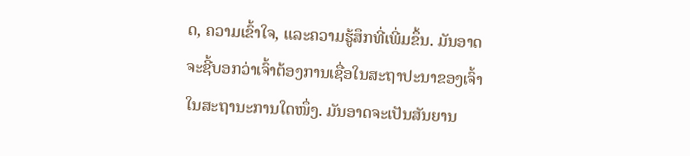ດ, ຄວາມເຂົ້າໃຈ, ແລະຄວາມຮູ້ສຶກທີ່ເພີ່ມຂຶ້ນ. ມັນອາດຈະຊີ້ບອກວ່າເຈົ້າຕ້ອງການເຊື່ອໃນສະຖາປະນາຂອງເຈົ້າໃນສະຖານະການໃດໜຶ່ງ. ມັນອາດຈະເປັນສັນຍານ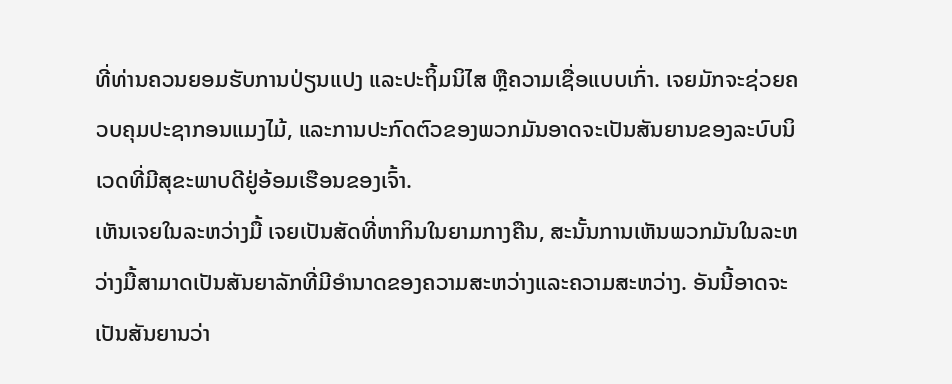ທີ່ທ່ານຄວນຍອມຮັບການປ່ຽນແປງ ແລະປະຖິ້ມນິໄສ ຫຼືຄວາມເຊື່ອແບບເກົ່າ. ເຈຍມັກຈະຊ່ວຍຄວບຄຸມປະຊາກອນແມງໄມ້, ແລະການປະກົດຕົວຂອງພວກມັນອາດຈະເປັນສັນຍານຂອງລະບົບນິເວດທີ່ມີສຸຂະພາບດີຢູ່ອ້ອມເຮືອນຂອງເຈົ້າ.
ເຫັນເຈຍໃນລະຫວ່າງມື້ ເຈຍເປັນສັດທີ່ຫາກິນໃນຍາມກາງຄືນ, ສະນັ້ນການເຫັນພວກມັນໃນລະຫວ່າງມື້ສາມາດເປັນສັນຍາລັກທີ່ມີອໍານາດຂອງຄວາມສະຫວ່າງແລະຄວາມສະຫວ່າງ. ອັນນີ້ອາດຈະເປັນສັນຍານວ່າ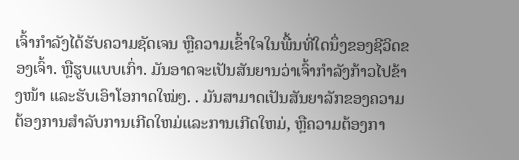ເຈົ້າກຳລັງໄດ້ຮັບຄວາມຊັດເຈນ ຫຼືຄວາມເຂົ້າໃຈໃນພື້ນທີ່ໃດນຶ່ງຂອງຊີວິດຂອງເຈົ້າ. ຫຼືຮູບແບບເກົ່າ. ມັນອາດຈະເປັນສັນຍານວ່າເຈົ້າກຳລັງກ້າວໄປຂ້າງໜ້າ ແລະຮັບເອົາໂອກາດໃໝ່ໆ. . ມັນສາມາດເປັນສັນຍາລັກຂອງຄວາມຕ້ອງການສໍາລັບການເກີດໃຫມ່ແລະການເກີດໃຫມ່, ຫຼືຄວາມຕ້ອງກາ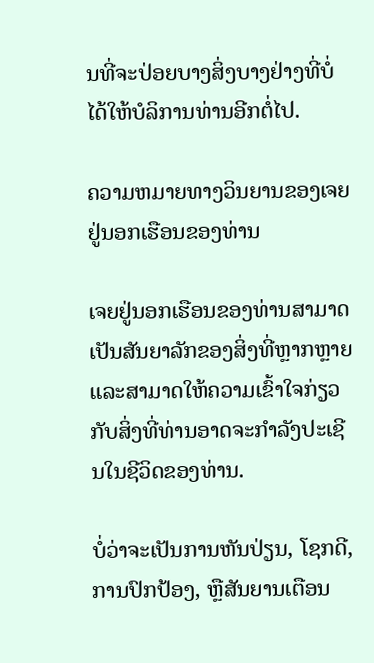ນທີ່ຈະປ່ອຍບາງສິ່ງບາງຢ່າງທີ່ບໍ່ໄດ້ໃຫ້ບໍລິການທ່ານອີກຕໍ່ໄປ.

ຄວາມຫມາຍທາງວິນຍານຂອງເຈຍຢູ່ນອກເຮືອນຂອງທ່ານ

ເຈຍຢູ່ນອກເຮືອນຂອງທ່ານສາມາດເປັນສັນຍາລັກຂອງສິ່ງທີ່ຫຼາກຫຼາຍແລະສາມາດໃຫ້ຄວາມເຂົ້າໃຈກ່ຽວກັບສິ່ງທີ່ທ່ານອາດຈະກໍາລັງປະເຊີນໃນຊີວິດຂອງທ່ານ.

ບໍ່ວ່າຈະເປັນການຫັນປ່ຽນ, ໂຊກດີ, ການປົກປ້ອງ, ຫຼືສັນຍານເຕືອນ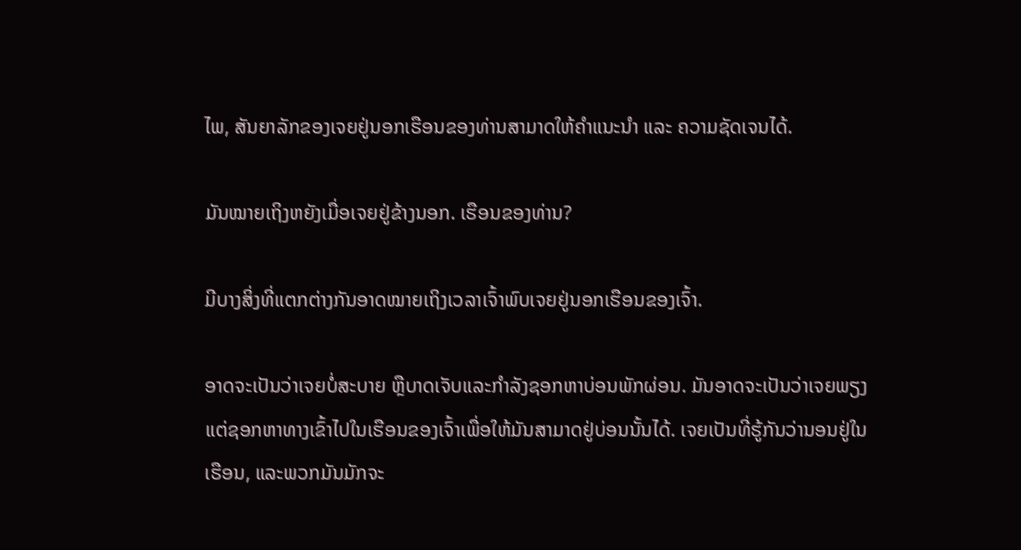ໄພ, ສັນຍາລັກຂອງເຈຍຢູ່ນອກເຮືອນຂອງທ່ານສາມາດໃຫ້ຄຳແນະນຳ ແລະ ຄວາມຊັດເຈນໄດ້.

ມັນໝາຍເຖິງຫຍັງເມື່ອເຈຍຢູ່ຂ້າງນອກ. ເຮືອນຂອງທ່ານ?

ມີບາງສິ່ງທີ່ແຕກຕ່າງກັນອາດໝາຍເຖິງເວລາເຈົ້າພົບເຈຍຢູ່ນອກເຮືອນຂອງເຈົ້າ.

ອາດຈະເປັນວ່າເຈຍບໍ່ສະບາຍ ຫຼືບາດເຈັບແລະກຳລັງຊອກຫາບ່ອນພັກຜ່ອນ. ມັນອາດຈະເປັນວ່າເຈຍພຽງແຕ່ຊອກຫາທາງເຂົ້າໄປໃນເຮືອນຂອງເຈົ້າເພື່ອໃຫ້ມັນສາມາດຢູ່ບ່ອນນັ້ນໄດ້. ເຈຍເປັນທີ່ຮູ້ກັນວ່ານອນຢູ່ໃນເຮືອນ, ແລະພວກມັນມັກຈະ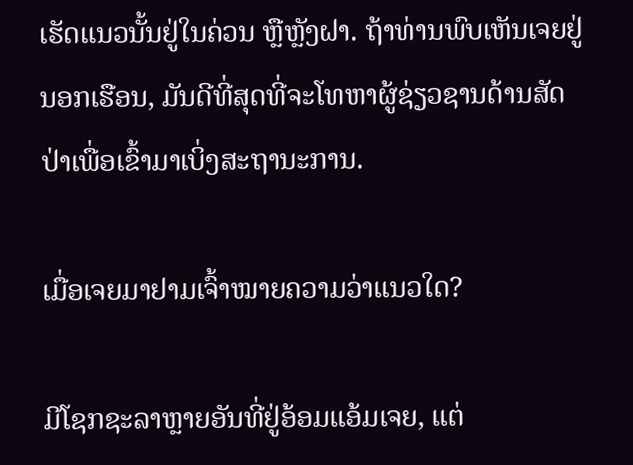ເຮັດແນວນັ້ນຢູ່ໃນຄ່ວນ ຫຼືຫຼັງຝາ. ຖ້າທ່ານພົບເຫັນເຈຍຢູ່ນອກເຮືອນ, ມັນດີທີ່ສຸດທີ່ຈະໂທຫາຜູ້ຊ່ຽວຊານດ້ານສັດປ່າເພື່ອເຂົ້າມາເບິ່ງສະຖານະການ.

ເມື່ອເຈຍມາຢາມເຈົ້າໝາຍຄວາມວ່າແນວໃດ?

ມີໂຊກຊະລາຫຼາຍອັນທີ່ຢູ່ອ້ອມແອ້ມເຈຍ, ແຕ່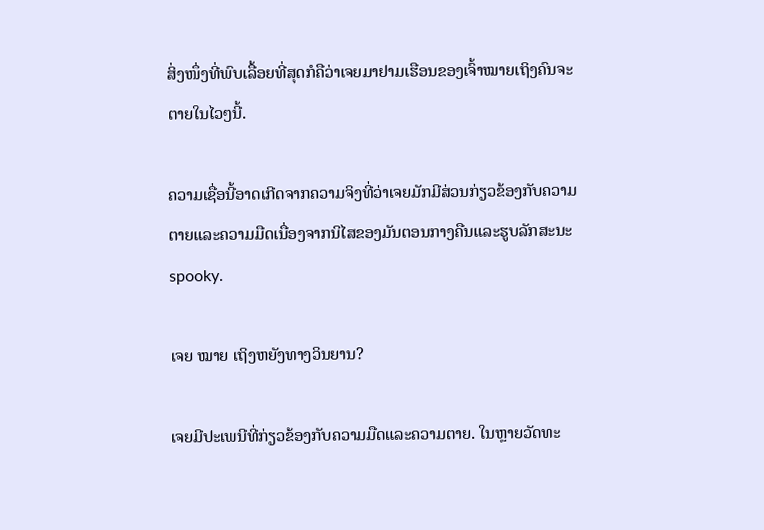ສິ່ງໜຶ່ງທີ່ພົບເລື້ອຍທີ່ສຸດກໍຄືວ່າເຈຍມາຢາມເຮືອນຂອງເຈົ້າໝາຍເຖິງຄົນຈະຕາຍໃນໄວໆນີ້.

ຄວາມເຊື່ອນີ້ອາດເກີດຈາກຄວາມຈິງທີ່ວ່າເຈຍມັກມີສ່ວນກ່ຽວຂ້ອງກັບຄວາມຕາຍແລະຄວາມມືດເນື່ອງຈາກນິໄສຂອງມັນຕອນກາງຄືນແລະຮູບລັກສະນະ spooky.

ເຈຍ ໝາຍ ເຖິງຫຍັງທາງວິນຍານ?

ເຈຍມີປະເພນີທີ່ກ່ຽວຂ້ອງກັບຄວາມມືດແລະຄວາມຕາຍ. ໃນຫຼາຍວັດທະ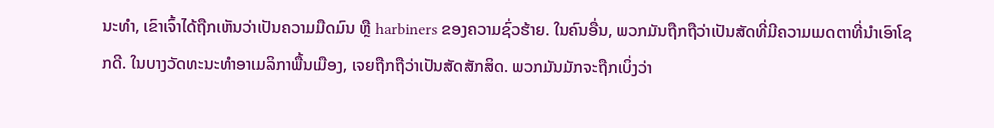ນະທໍາ, ເຂົາເຈົ້າໄດ້ຖືກເຫັນວ່າເປັນຄວາມມືດມົນ ຫຼື harbiners ຂອງຄວາມຊົ່ວຮ້າຍ. ໃນຄົນອື່ນ, ພວກມັນຖືກຖືວ່າເປັນສັດທີ່ມີຄວາມເມດຕາທີ່ນໍາເອົາໂຊກດີ. ໃນບາງວັດທະນະທໍາອາເມລິກາພື້ນເມືອງ, ເຈຍຖືກຖືວ່າເປັນສັດສັກສິດ. ພວກມັນມັກຈະຖືກເບິ່ງວ່າ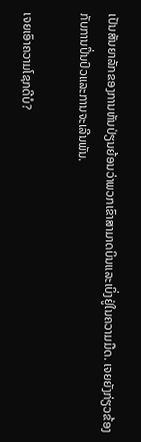ເປັນສັນຍາລັກຂອງການຫັນປ່ຽນຍ້ອນວ່າພວກເຂົາສາມາດບິນແລະເບິ່ງຢູ່ໃນຄວາມມືດ. ເຈຍຍັງກ່ຽວຂ້ອງກັບການປິ່ນປົວແລະການຈະເລີນພັນ.

ເຈຍເອົາຄວາມໂຊກດີບໍ?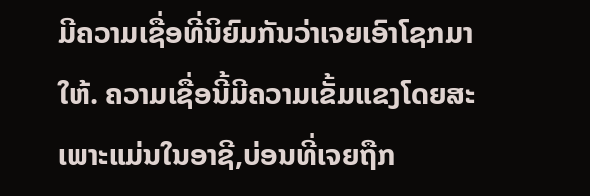ມີຄວາມເຊື່ອທີ່ນິຍົມກັນວ່າເຈຍເອົາໂຊກມາໃຫ້. ຄວາມເຊື່ອນີ້ມີຄວາມເຂັ້ມແຂງໂດຍສະເພາະແມ່ນໃນອາຊີ,ບ່ອນທີ່ເຈຍຖືກ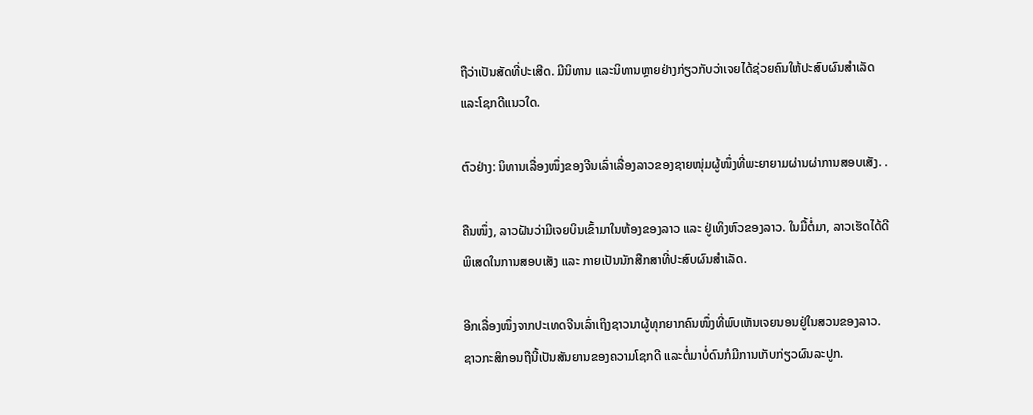ຖືວ່າເປັນສັດທີ່ປະເສີດ. ມີນິທານ ແລະນິທານຫຼາຍຢ່າງກ່ຽວກັບວ່າເຈຍໄດ້ຊ່ວຍຄົນໃຫ້ປະສົບຜົນສຳເລັດ ແລະໂຊກດີແນວໃດ.

ຕົວຢ່າງ: ນິທານເລື່ອງໜຶ່ງຂອງຈີນເລົ່າເລື່ອງລາວຂອງຊາຍໜຸ່ມຜູ້ໜຶ່ງທີ່ພະຍາຍາມຜ່ານຜ່າການສອບເສັງ. .

ຄືນໜຶ່ງ, ລາວຝັນວ່າມີເຈຍບິນເຂົ້າມາໃນຫ້ອງຂອງລາວ ແລະ ຢູ່ເທິງຫົວຂອງລາວ. ໃນມື້ຕໍ່ມາ, ລາວເຮັດໄດ້ດີພິເສດໃນການສອບເສັງ ແລະ ກາຍເປັນນັກສືກສາທີ່ປະສົບຜົນສຳເລັດ.

ອີກເລື່ອງໜຶ່ງຈາກປະເທດຈີນເລົ່າເຖິງຊາວນາຜູ້ທຸກຍາກຄົນໜຶ່ງທີ່ພົບເຫັນເຈຍນອນຢູ່ໃນສວນຂອງລາວ. ຊາວກະສິກອນຖືນີ້ເປັນສັນຍານຂອງຄວາມໂຊກດີ ແລະຕໍ່ມາບໍ່ດົນກໍມີການເກັບກ່ຽວຜົນລະປູກ.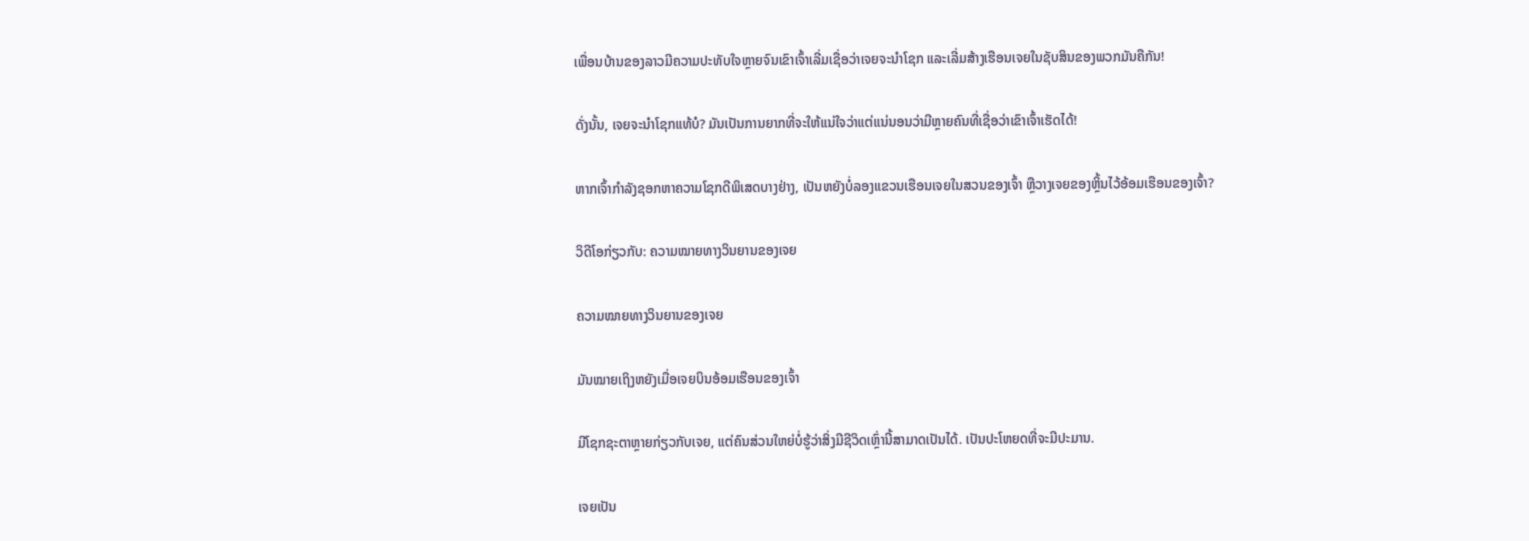ເພື່ອນບ້ານຂອງລາວມີຄວາມປະທັບໃຈຫຼາຍຈົນເຂົາເຈົ້າເລີ່ມເຊື່ອວ່າເຈຍຈະນຳໂຊກ ແລະເລີ່ມສ້າງເຮືອນເຈຍໃນຊັບສິນຂອງພວກມັນຄືກັນ!

ດັ່ງນັ້ນ, ເຈຍຈະນຳໂຊກແທ້ບໍ? ມັນເປັນການຍາກທີ່ຈະໃຫ້ແນ່ໃຈວ່າແຕ່ແນ່ນອນວ່າມີຫຼາຍຄົນທີ່ເຊື່ອວ່າເຂົາເຈົ້າເຮັດໄດ້!

ຫາກເຈົ້າກຳລັງຊອກຫາຄວາມໂຊກດີພິເສດບາງຢ່າງ, ເປັນຫຍັງບໍ່ລອງແຂວນເຮືອນເຈຍໃນສວນຂອງເຈົ້າ ຫຼືວາງເຈຍຂອງຫຼິ້ນໄວ້ອ້ອມເຮືອນຂອງເຈົ້າ?

ວິດີໂອກ່ຽວກັບ: ຄວາມໝາຍທາງວິນຍານຂອງເຈຍ

ຄວາມໝາຍທາງວິນຍານຂອງເຈຍ

ມັນໝາຍເຖິງຫຍັງເມື່ອເຈຍບິນອ້ອມເຮືອນຂອງເຈົ້າ

ມີໂຊກຊະຕາຫຼາຍກ່ຽວກັບເຈຍ, ແຕ່ຄົນສ່ວນໃຫຍ່ບໍ່ຮູ້ວ່າສິ່ງມີຊີວິດເຫຼົ່ານີ້ສາມາດເປັນໄດ້. ເປັນປະໂຫຍດທີ່ຈະມີປະມານ.

ເຈຍເປັນ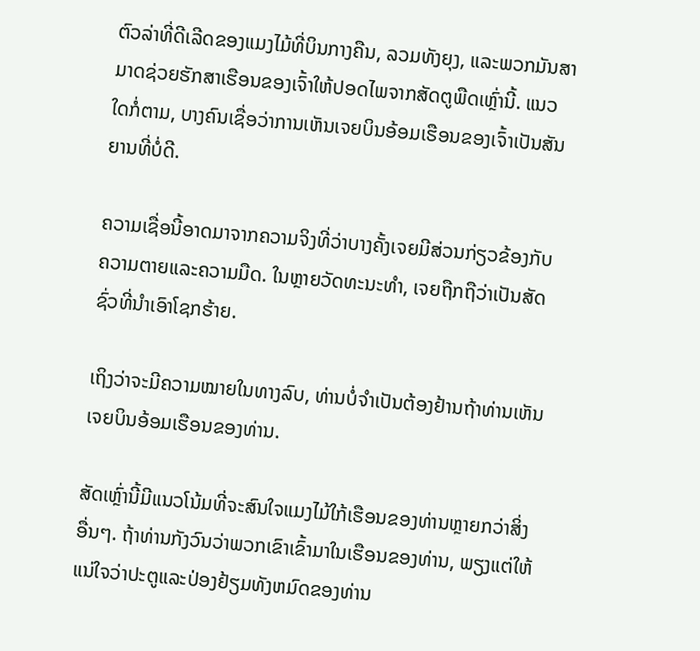ຕົວລ່າທີ່ດີເລີດຂອງແມງໄມ້ທີ່ບິນກາງຄືນ, ລວມທັງຍຸງ, ແລະພວກມັນສາມາດຊ່ວຍຮັກສາເຮືອນຂອງເຈົ້າໃຫ້ປອດໄພຈາກສັດຕູພືດເຫຼົ່ານີ້. ແນວໃດກໍ່ຕາມ, ບາງຄົນເຊື່ອວ່າການເຫັນເຈຍບິນອ້ອມເຮືອນຂອງເຈົ້າເປັນສັນຍານທີ່ບໍ່ດີ.

ຄວາມເຊື່ອນີ້ອາດມາຈາກຄວາມຈິງທີ່ວ່າບາງຄັ້ງເຈຍມີສ່ວນກ່ຽວຂ້ອງກັບຄວາມຕາຍແລະຄວາມມືດ. ໃນຫຼາຍວັດທະນະທໍາ, ເຈຍຖືກຖືວ່າເປັນສັດຊົ່ວທີ່ນໍາເອົາໂຊກຮ້າຍ.

ເຖິງວ່າຈະມີຄວາມໝາຍໃນທາງລົບ, ທ່ານບໍ່ຈຳເປັນຕ້ອງຢ້ານຖ້າທ່ານເຫັນເຈຍບິນອ້ອມເຮືອນຂອງທ່ານ.

ສັດເຫຼົ່ານີ້ມີແນວໂນ້ມທີ່ຈະສົນໃຈແມງໄມ້ໃກ້ເຮືອນຂອງທ່ານຫຼາຍກວ່າສິ່ງອື່ນໆ. ຖ້າທ່ານກັງວົນວ່າພວກເຂົາເຂົ້າມາໃນເຮືອນຂອງທ່ານ, ພຽງແຕ່ໃຫ້ແນ່ໃຈວ່າປະຕູແລະປ່ອງຢ້ຽມທັງຫມົດຂອງທ່ານ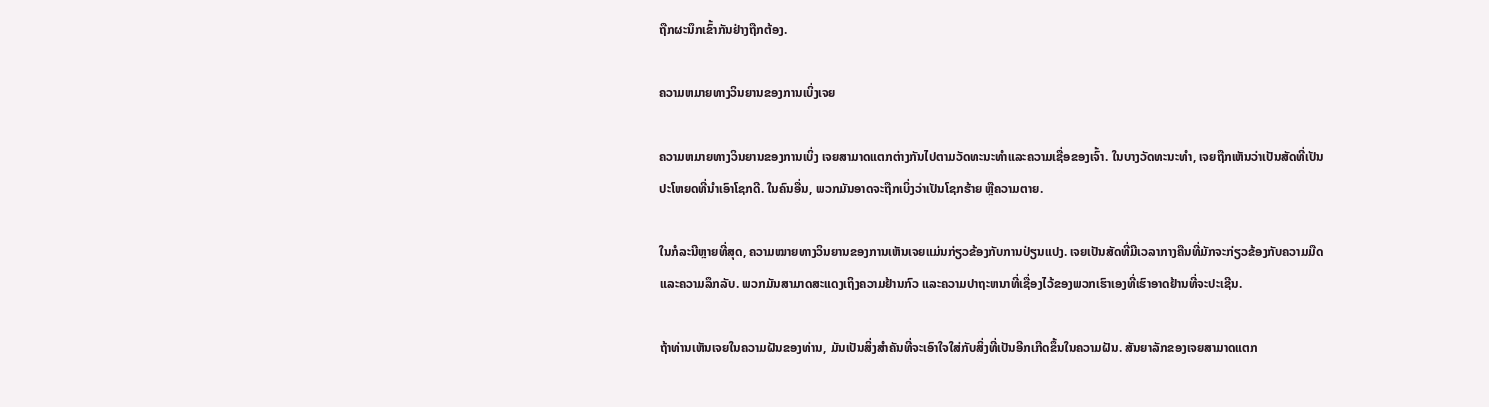ຖືກຜະນຶກເຂົ້າກັນຢ່າງຖືກຕ້ອງ.

ຄວາມຫມາຍທາງວິນຍານຂອງການເບິ່ງເຈຍ

ຄວາມຫມາຍທາງວິນຍານຂອງການເບິ່ງ ເຈຍສາມາດແຕກຕ່າງກັນໄປຕາມວັດທະນະທໍາແລະຄວາມເຊື່ອຂອງເຈົ້າ. ໃນບາງວັດທະນະທໍາ, ເຈຍຖືກເຫັນວ່າເປັນສັດທີ່ເປັນປະໂຫຍດທີ່ນໍາເອົາໂຊກດີ. ໃນຄົນອື່ນ, ພວກມັນອາດຈະຖືກເບິ່ງວ່າເປັນໂຊກຮ້າຍ ຫຼືຄວາມຕາຍ.

ໃນກໍລະນີຫຼາຍທີ່ສຸດ, ຄວາມໝາຍທາງວິນຍານຂອງການເຫັນເຈຍແມ່ນກ່ຽວຂ້ອງກັບການປ່ຽນແປງ. ເຈຍເປັນສັດທີ່ມີເວລາກາງຄືນທີ່ມັກຈະກ່ຽວຂ້ອງກັບຄວາມມືດແລະຄວາມລຶກລັບ. ພວກມັນສາມາດສະແດງເຖິງຄວາມຢ້ານກົວ ແລະຄວາມປາຖະຫນາທີ່ເຊື່ອງໄວ້ຂອງພວກເຮົາເອງທີ່ເຮົາອາດຢ້ານທີ່ຈະປະເຊີນ.

ຖ້າທ່ານເຫັນເຈຍໃນຄວາມຝັນຂອງທ່ານ, ມັນເປັນສິ່ງສໍາຄັນທີ່ຈະເອົາໃຈໃສ່ກັບສິ່ງທີ່ເປັນອີກເກີດຂຶ້ນໃນຄວາມຝັນ. ສັນຍາລັກຂອງເຈຍສາມາດແຕກ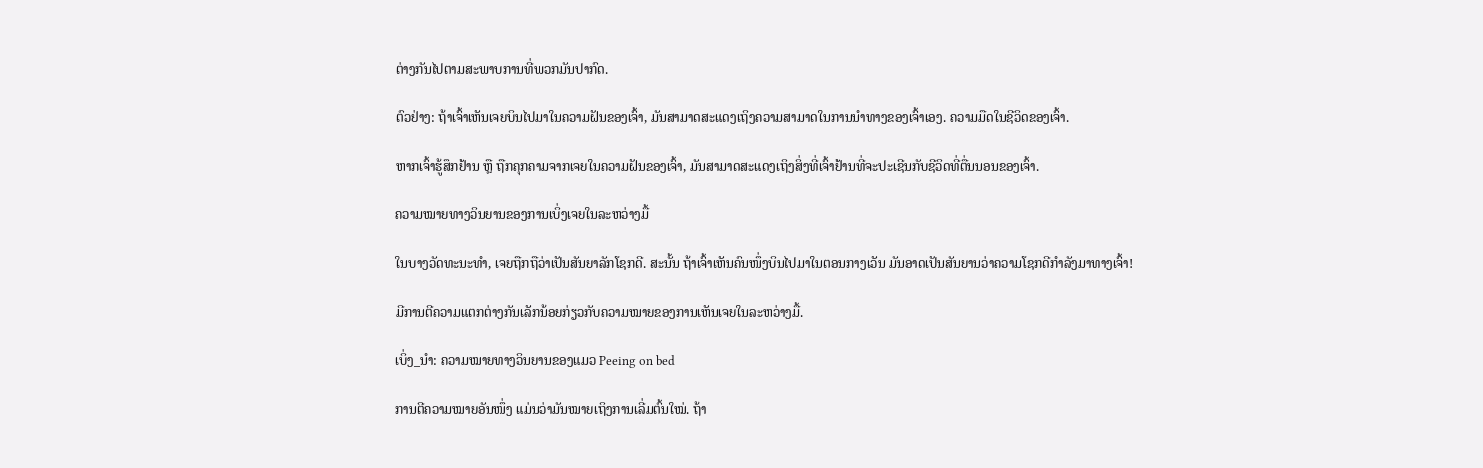ຕ່າງກັນໄປຕາມສະພາບການທີ່ພວກມັນປາກົດ.

ຕົວຢ່າງ: ຖ້າເຈົ້າເຫັນເຈຍບິນໄປມາໃນຄວາມຝັນຂອງເຈົ້າ, ມັນສາມາດສະແດງເຖິງຄວາມສາມາດໃນການນໍາທາງຂອງເຈົ້າເອງ. ຄວາມມືດໃນຊີວິດຂອງເຈົ້າ.

ຫາກເຈົ້າຮູ້ສຶກຢ້ານ ຫຼື ຖືກຄຸກຄາມຈາກເຈຍໃນຄວາມຝັນຂອງເຈົ້າ, ມັນສາມາດສະແດງເຖິງສິ່ງທີ່ເຈົ້າຢ້ານທີ່ຈະປະເຊີນກັບຊີວິດທີ່ຕື່ນນອນຂອງເຈົ້າ.

ຄວາມໝາຍທາງວິນຍານຂອງການເບິ່ງເຈຍໃນລະຫວ່າງມື້

ໃນບາງວັດທະນະທໍາ, ເຈຍຖືກຖືວ່າເປັນສັນຍາລັກໂຊກດີ. ສະນັ້ນ ຖ້າເຈົ້າເຫັນຄົນໜຶ່ງບິນໄປມາໃນຕອນກາງເວັນ ມັນອາດເປັນສັນຍານວ່າຄວາມໂຊກດີກຳລັງມາທາງເຈົ້າ!

ມີການຕີຄວາມແຕກຕ່າງກັນເລັກນ້ອຍກ່ຽວກັບຄວາມໝາຍຂອງການເຫັນເຈຍໃນລະຫວ່າງມື້.

ເບິ່ງ_ນຳ: ຄວາມໝາຍທາງວິນຍານຂອງແມວ Peeing on bed

ການຕີຄວາມໝາຍອັນໜຶ່ງ ແມ່ນວ່າມັນໝາຍເຖິງການເລີ່ມຕົ້ນໃໝ່. ຖ້າ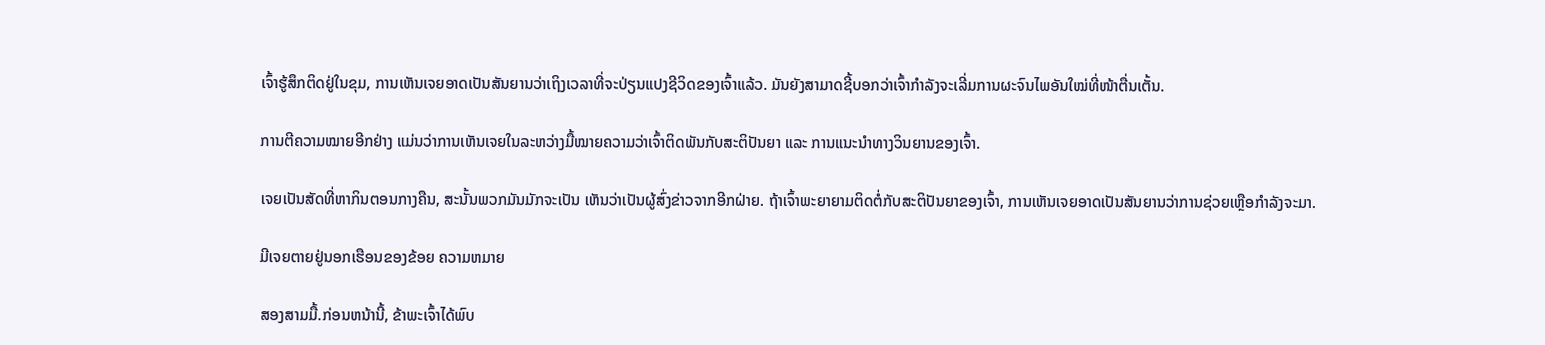ເຈົ້າຮູ້ສຶກຕິດຢູ່ໃນຂຸມ, ການເຫັນເຈຍອາດເປັນສັນຍານວ່າເຖິງເວລາທີ່ຈະປ່ຽນແປງຊີວິດຂອງເຈົ້າແລ້ວ. ມັນຍັງສາມາດຊີ້ບອກວ່າເຈົ້າກຳລັງຈະເລີ່ມການຜະຈົນໄພອັນໃໝ່ທີ່ໜ້າຕື່ນເຕັ້ນ.

ການຕີຄວາມໝາຍອີກຢ່າງ ແມ່ນວ່າການເຫັນເຈຍໃນລະຫວ່າງມື້ໝາຍຄວາມວ່າເຈົ້າຕິດພັນກັບສະຕິປັນຍາ ແລະ ການແນະນຳທາງວິນຍານຂອງເຈົ້າ.

ເຈຍເປັນສັດທີ່ຫາກິນຕອນກາງຄືນ, ສະນັ້ນພວກມັນມັກຈະເປັນ ເຫັນວ່າເປັນຜູ້ສົ່ງຂ່າວຈາກອີກຝ່າຍ. ຖ້າເຈົ້າພະຍາຍາມຕິດຕໍ່ກັບສະຕິປັນຍາຂອງເຈົ້າ, ການເຫັນເຈຍອາດເປັນສັນຍານວ່າການຊ່ວຍເຫຼືອກຳລັງຈະມາ.

ມີເຈຍຕາຍຢູ່ນອກເຮືອນຂອງຂ້ອຍ ຄວາມຫມາຍ

ສອງສາມມື້.ກ່ອນຫນ້ານີ້, ຂ້າພະເຈົ້າໄດ້ພົບ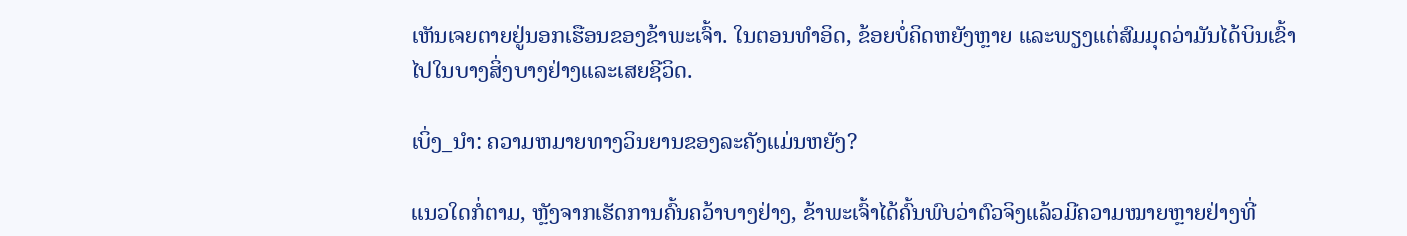ເຫັນເຈຍຕາຍຢູ່ນອກເຮືອນຂອງຂ້າພະເຈົ້າ. ໃນຕອນທໍາອິດ, ຂ້ອຍບໍ່ຄິດຫຍັງຫຼາຍ ແລະພຽງແຕ່ສົມມຸດວ່າມັນໄດ້ບິນເຂົ້າໄປໃນບາງສິ່ງບາງຢ່າງແລະເສຍຊີວິດ.

ເບິ່ງ_ນຳ: ຄວາມຫມາຍທາງວິນຍານຂອງລະຄັງແມ່ນຫຍັງ?

ແນວໃດກໍ່ຕາມ, ຫຼັງຈາກເຮັດການຄົ້ນຄວ້າບາງຢ່າງ, ຂ້າພະເຈົ້າໄດ້ຄົ້ນພົບວ່າຕົວຈິງແລ້ວມີຄວາມໝາຍຫຼາຍຢ່າງທີ່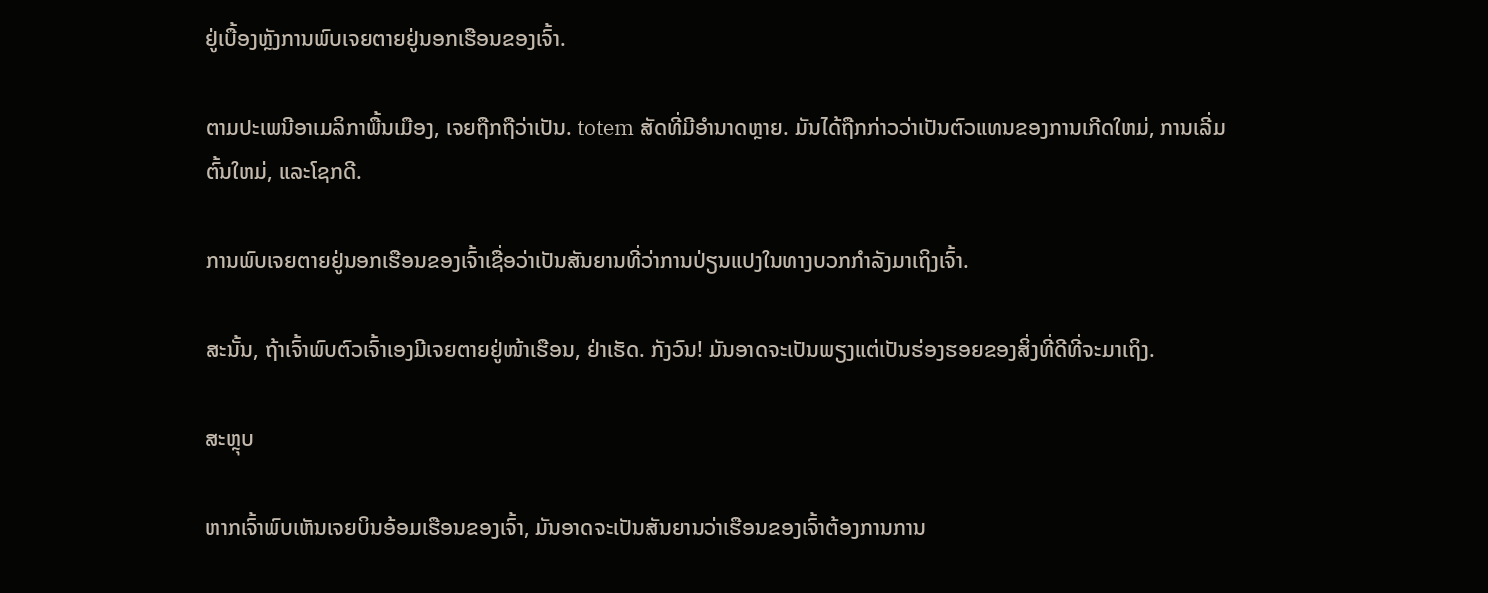ຢູ່ເບື້ອງຫຼັງການພົບເຈຍຕາຍຢູ່ນອກເຮືອນຂອງເຈົ້າ.

ຕາມປະເພນີອາເມລິກາພື້ນເມືອງ, ເຈຍຖືກຖືວ່າເປັນ. totem ສັດທີ່ມີອໍານາດຫຼາຍ. ມັນໄດ້ຖືກກ່າວວ່າເປັນຕົວແທນຂອງການເກີດໃຫມ່, ການເລີ່ມຕົ້ນໃຫມ່, ແລະໂຊກດີ.

ການພົບເຈຍຕາຍຢູ່ນອກເຮືອນຂອງເຈົ້າເຊື່ອວ່າເປັນສັນຍານທີ່ວ່າການປ່ຽນແປງໃນທາງບວກກຳລັງມາເຖິງເຈົ້າ.

ສະນັ້ນ, ຖ້າເຈົ້າພົບຕົວເຈົ້າເອງມີເຈຍຕາຍຢູ່ໜ້າເຮືອນ, ຢ່າເຮັດ. ກັງວົນ! ມັນອາດຈະເປັນພຽງແຕ່ເປັນຮ່ອງຮອຍຂອງສິ່ງທີ່ດີທີ່ຈະມາເຖິງ.

ສະຫຼຸບ

ຫາກເຈົ້າພົບເຫັນເຈຍບິນອ້ອມເຮືອນຂອງເຈົ້າ, ມັນອາດຈະເປັນສັນຍານວ່າເຮືອນຂອງເຈົ້າຕ້ອງການການ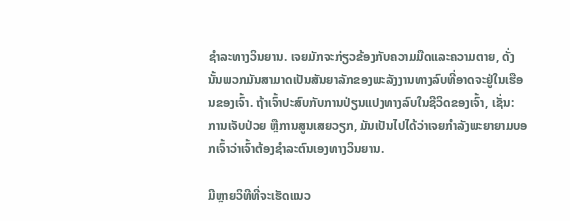ຊໍາລະທາງວິນຍານ. ເຈຍມັກຈະກ່ຽວຂ້ອງກັບຄວາມມືດແລະຄວາມຕາຍ, ດັ່ງນັ້ນພວກມັນສາມາດເປັນສັນຍາລັກຂອງພະລັງງານທາງລົບທີ່ອາດຈະຢູ່ໃນເຮືອນຂອງເຈົ້າ. ຖ້າເຈົ້າປະສົບກັບການປ່ຽນແປງທາງລົບໃນຊີວິດຂອງເຈົ້າ, ເຊັ່ນ: ການເຈັບປ່ວຍ ຫຼືການສູນເສຍວຽກ, ມັນເປັນໄປໄດ້ວ່າເຈຍກໍາລັງພະຍາຍາມບອກເຈົ້າວ່າເຈົ້າຕ້ອງຊໍາລະຕົນເອງທາງວິນຍານ.

ມີຫຼາຍວິທີທີ່ຈະເຮັດແນວ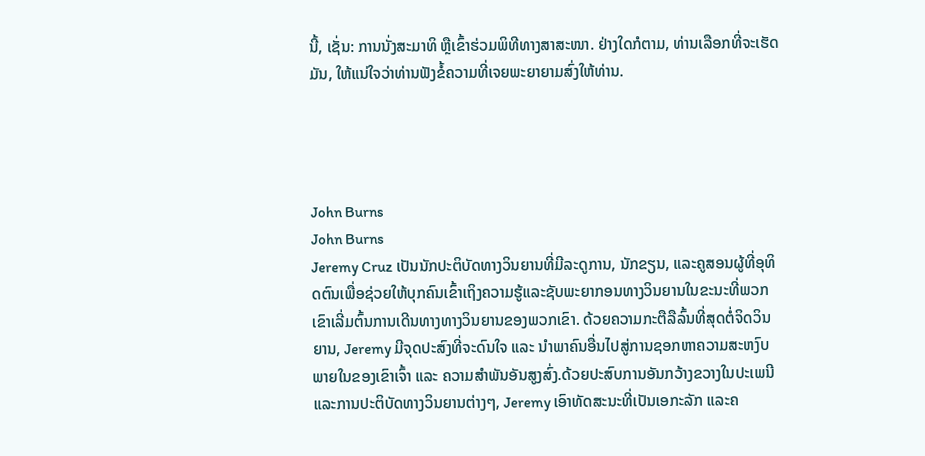ນີ້, ເຊັ່ນ: ການນັ່ງສະມາທິ ຫຼືເຂົ້າຮ່ວມພິທີທາງສາສະໜາ. ຢ່າງໃດກໍຕາມ, ທ່ານເລືອກທີ່ຈະເຮັດມັນ, ໃຫ້ແນ່ໃຈວ່າທ່ານຟັງຂໍ້ຄວາມທີ່ເຈຍພະຍາຍາມສົ່ງໃຫ້ທ່ານ.




John Burns
John Burns
Jeremy Cruz ເປັນນັກປະຕິບັດທາງວິນຍານທີ່ມີລະດູການ, ນັກຂຽນ, ແລະຄູສອນຜູ້ທີ່ອຸທິດຕົນເພື່ອຊ່ວຍໃຫ້ບຸກຄົນເຂົ້າເຖິງຄວາມຮູ້ແລະຊັບພະຍາກອນທາງວິນຍານໃນຂະນະທີ່ພວກເຂົາເລີ່ມຕົ້ນການເດີນທາງທາງວິນຍານຂອງພວກເຂົາ. ດ້ວຍຄວາມກະຕືລືລົ້ນທີ່ສຸດຕໍ່ຈິດວິນຍານ, Jeremy ມີຈຸດປະສົງທີ່ຈະດົນໃຈ ແລະ ນຳພາຄົນອື່ນໄປສູ່ການຊອກຫາຄວາມສະຫງົບພາຍໃນຂອງເຂົາເຈົ້າ ແລະ ຄວາມສຳພັນອັນສູງສົ່ງ.ດ້ວຍປະສົບການອັນກວ້າງຂວາງໃນປະເພນີ ແລະການປະຕິບັດທາງວິນຍານຕ່າງໆ, Jeremy ເອົາທັດສະນະທີ່ເປັນເອກະລັກ ແລະຄ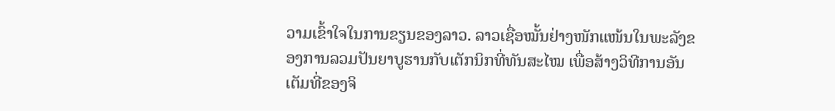ວາມເຂົ້າໃຈໃນການຂຽນຂອງລາວ. ລາວເຊື່ອໝັ້ນຢ່າງໜັກແໜ້ນໃນພະລັງຂອງການລວມປັນຍາບູຮານກັບເຕັກນິກທີ່ທັນສະໄໝ ເພື່ອສ້າງວິທີການອັນເຕັມທີ່ຂອງຈິ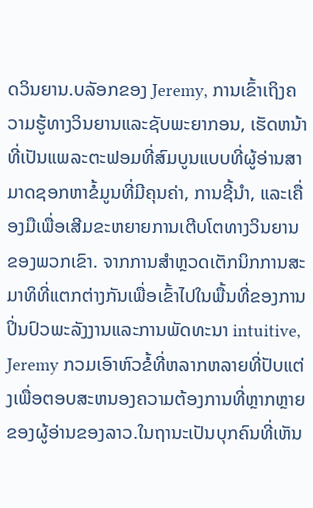ດວິນຍານ.ບລັອກຂອງ Jeremy, ການເຂົ້າເຖິງຄວາມຮູ້ທາງວິນຍານແລະຊັບພະຍາກອນ, ເຮັດຫນ້າທີ່ເປັນແພລະຕະຟອມທີ່ສົມບູນແບບທີ່ຜູ້ອ່ານສາມາດຊອກຫາຂໍ້ມູນທີ່ມີຄຸນຄ່າ, ການຊີ້ນໍາ, ແລະເຄື່ອງມືເພື່ອເສີມຂະຫຍາຍການເຕີບໂຕທາງວິນຍານຂອງພວກເຂົາ. ຈາກການສໍາຫຼວດເຕັກນິກການສະມາທິທີ່ແຕກຕ່າງກັນເພື່ອເຂົ້າໄປໃນພື້ນທີ່ຂອງການປິ່ນປົວພະລັງງານແລະການພັດທະນາ intuitive, Jeremy ກວມເອົາຫົວຂໍ້ທີ່ຫລາກຫລາຍທີ່ປັບແຕ່ງເພື່ອຕອບສະຫນອງຄວາມຕ້ອງການທີ່ຫຼາກຫຼາຍຂອງຜູ້ອ່ານຂອງລາວ.ໃນຖານະເປັນບຸກຄົນທີ່ເຫັນ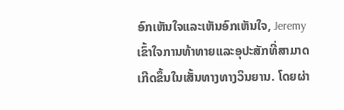ອົກເຫັນໃຈແລະເຫັນອົກເຫັນໃຈ, Jeremy ເຂົ້າໃຈການທ້າທາຍແລະອຸປະສັກທີ່ສາມາດເກີດຂຶ້ນໃນເສັ້ນທາງທາງວິນຍານ. ໂດຍຜ່າ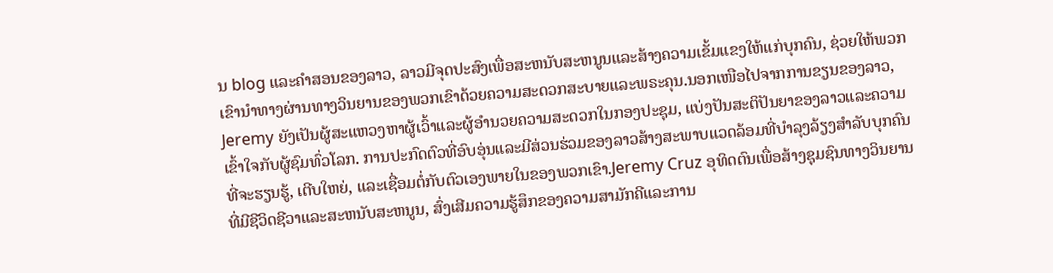ນ blog ແລະຄໍາສອນຂອງລາວ, ລາວມີຈຸດປະສົງເພື່ອສະຫນັບສະຫນູນແລະສ້າງຄວາມເຂັ້ມແຂງໃຫ້ແກ່ບຸກຄົນ, ຊ່ວຍໃຫ້ພວກເຂົານໍາທາງຜ່ານທາງວິນຍານຂອງພວກເຂົາດ້ວຍຄວາມສະດວກສະບາຍແລະພຣະຄຸນ.ນອກເໜືອໄປຈາກການຂຽນຂອງລາວ, Jeremy ຍັງເປັນຜູ້ສະແຫວງຫາຜູ້ເວົ້າແລະຜູ້ອໍານວຍຄວາມສະດວກໃນກອງປະຊຸມ, ແບ່ງປັນສະຕິປັນຍາຂອງລາວແລະຄວາມເຂົ້າໃຈກັບຜູ້ຊົມທົ່ວໂລກ. ການປະກົດຕົວທີ່ອົບອຸ່ນແລະມີສ່ວນຮ່ວມຂອງລາວສ້າງສະພາບແວດລ້ອມທີ່ບໍາລຸງລ້ຽງສໍາລັບບຸກຄົນທີ່ຈະຮຽນຮູ້, ເຕີບໃຫຍ່, ແລະເຊື່ອມຕໍ່ກັບຕົວເອງພາຍໃນຂອງພວກເຂົາ.Jeremy Cruz ອຸທິດຕົນເພື່ອສ້າງຊຸມຊົນທາງວິນຍານທີ່ມີຊີວິດຊີວາແລະສະຫນັບສະຫນູນ, ສົ່ງເສີມຄວາມຮູ້ສຶກຂອງຄວາມສາມັກຄີແລະການ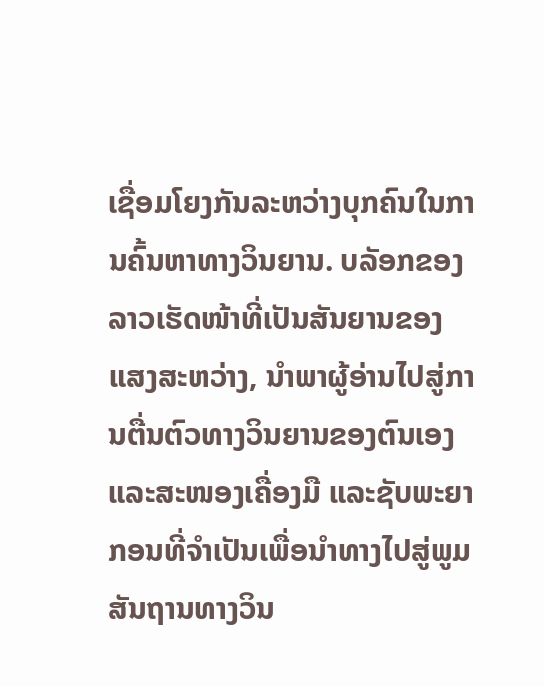ເຊື່ອມໂຍງກັນລະຫວ່າງບຸກຄົນໃນການຄົ້ນຫາທາງວິນຍານ. ບລັອກຂອງລາວເຮັດໜ້າທີ່ເປັນສັນຍານຂອງແສງສະຫວ່າງ, ນໍາພາຜູ້ອ່ານໄປສູ່ການຕື່ນຕົວທາງວິນຍານຂອງຕົນເອງ ແລະສະໜອງເຄື່ອງມື ແລະຊັບພະຍາກອນທີ່ຈໍາເປັນເພື່ອນໍາທາງໄປສູ່ພູມສັນຖານທາງວິນ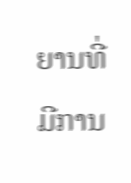ຍານທີ່ມີການ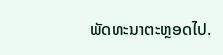ພັດທະນາຕະຫຼອດໄປ.